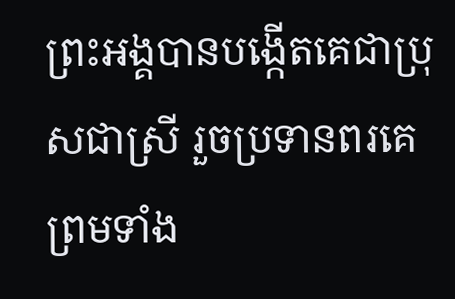ព្រះអង្គបានបង្កើតគេជាប្រុសជាស្រី រួចប្រទានពរគេ ព្រមទាំង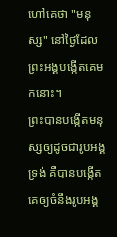ហៅគេថា "មនុស្ស" នៅថ្ងៃដែលព្រះអង្គបង្កើតគេមកនោះ។
ព្រះបានបង្កើតមនុស្សឲ្យដូចជារូបអង្គទ្រង់ គឺបានបង្កើតគេឲ្យចំនឹងរូបអង្គ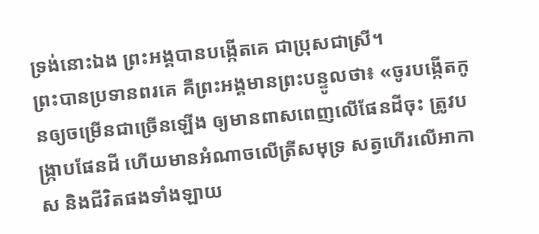ទ្រង់នោះឯង ព្រះអង្គបានបង្កើតគេ ជាប្រុសជាស្រី។
ព្រះបានប្រទានពរគេ គឺព្រះអង្គមានព្រះបន្ទូលថា៖ «ចូរបង្កើតកូនឲ្យចម្រើនជាច្រើនឡើង ឲ្យមានពាសពេញលើផែនដីចុះ ត្រូវបង្ក្រាបផែនដី ហើយមានអំណាចលើត្រីសមុទ្រ សត្វហើរលើអាកាស និងជីវិតផងទាំងឡាយ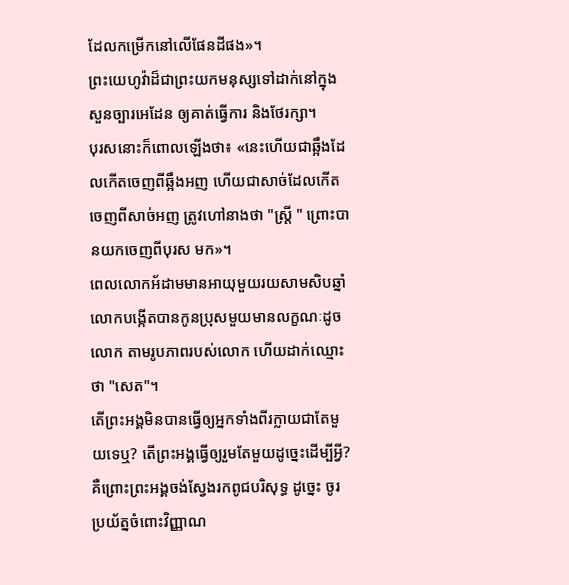ដែលកម្រើកនៅលើផែនដីផង»។
ព្រះយេហូវ៉ាដ៏ជាព្រះយកមនុស្សទៅដាក់នៅក្នុងសួនច្បារអេដែន ឲ្យគាត់ធ្វើការ និងថែរក្សា។
បុរសនោះក៏ពោលឡើងថា៖ «នេះហើយជាឆ្អឹងដែលកើតចេញពីឆ្អឹងអញ ហើយជាសាច់ដែលកើតចេញពីសាច់អញ ត្រូវហៅនាងថា "ស្ត្រី " ព្រោះបានយកចេញពីបុរស មក»។
ពេលលោកអ័ដាមមានអាយុមួយរយសាមសិបឆ្នាំ លោកបង្កើតបានកូនប្រុសមួយមានលក្ខណៈដូចលោក តាមរូបភាពរបស់លោក ហើយដាក់ឈ្មោះថា "សេត"។
តើព្រះអង្គមិនបានធ្វើឲ្យអ្នកទាំងពីរក្លាយជាតែមួយទេឬ? តើព្រះអង្គធ្វើឲ្យរួមតែមួយដូច្នេះដើម្បីអ្វី? គឺព្រោះព្រះអង្គចង់ស្វែងរកពូជបរិសុទ្ធ ដូច្នេះ ចូរប្រយ័ត្នចំពោះវិញ្ញាណ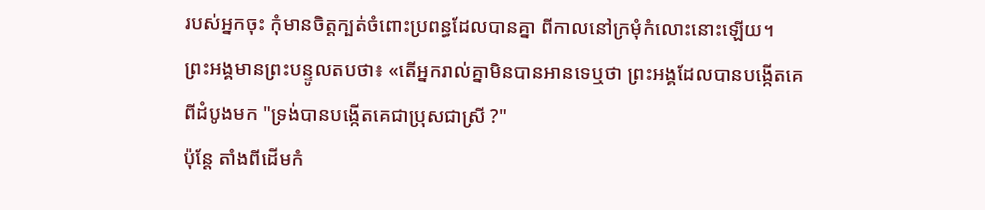របស់អ្នកចុះ កុំមានចិត្តក្បត់ចំពោះប្រពន្ធដែលបានគ្នា ពីកាលនៅក្រមុំកំលោះនោះឡើយ។
ព្រះអង្គមានព្រះបន្ទូលតបថា៖ «តើអ្នករាល់គ្នាមិនបានអានទេឬថា ព្រះអង្គដែលបានបង្កើតគេពីដំបូងមក "ទ្រង់បានបង្កើតគេជាប្រុសជាស្រី ?"
ប៉ុន្តែ តាំងពីដើមកំ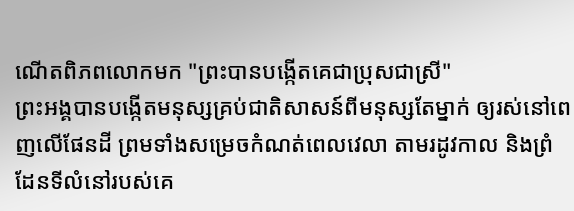ណើតពិភពលោកមក "ព្រះបានបង្កើតគេជាប្រុសជាស្រី"
ព្រះអង្គបានបង្កើតមនុស្សគ្រប់ជាតិសាសន៍ពីមនុស្សតែម្នាក់ ឲ្យរស់នៅពេញលើផែនដី ព្រមទាំងសម្រេចកំណត់ពេលវេលា តាមរដូវកាល និងព្រំដែនទីលំនៅរបស់គេ